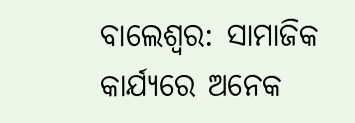ବାଲେଶ୍ବର: ସାମାଜିକ କାର୍ଯ୍ୟରେ ଅନେକ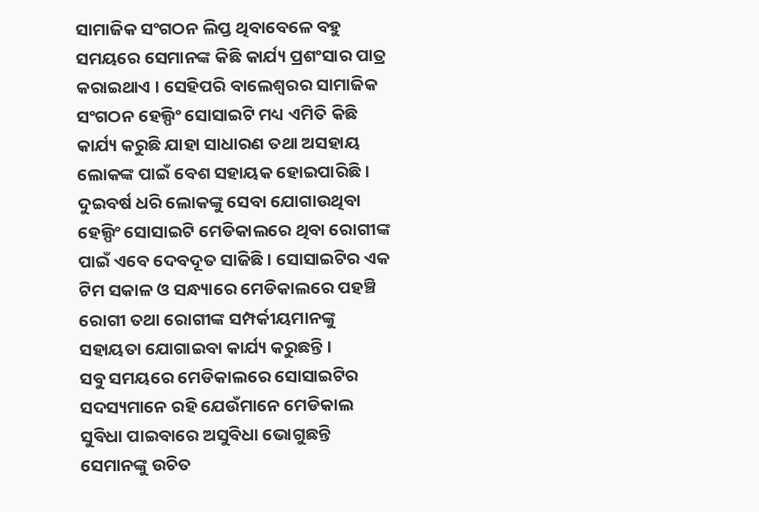ସାମାଜିକ ସଂଗଠନ ଲିପ୍ତ ଥିବାବେଳେ ବହୁ ସମୟରେ ସେମାନଙ୍କ କିଛି କାର୍ଯ୍ୟ ପ୍ରଶଂସାର ପାତ୍ର କରାଇଥାଏ । ସେହିପରି ବାଲେଶ୍ଵରର ସାମାଜିକ ସଂଗଠନ ହେଲ୍ପିଂ ସୋସାଇଟି ମଧ୍ୟ ଏମିତି କିଛି କାର୍ଯ୍ୟ କରୁଛି ଯାହା ସାଧାରଣ ତଥା ଅସହାୟ ଲୋକଙ୍କ ପାଇଁ ବେଶ ସହାୟକ ହୋଇପାରିଛି । ଦୁଇବର୍ଷ ଧରି ଲୋକଙ୍କୁ ସେବା ଯୋଗାଉଥିବା ହେଲ୍ପିଂ ସୋସାଇଟି ମେଡିକାଲରେ ଥିବା ରୋଗୀଙ୍କ ପାଇଁ ଏବେ ଦେବଦୂତ ସାଜିଛି । ସୋସାଇଟିର ଏକ ଟିମ ସକାଳ ଓ ସନ୍ଧ୍ୟାରେ ମେଡିକାଲରେ ପହଞ୍ଚି ରୋଗୀ ତଥା ରୋଗୀଙ୍କ ସମ୍ପର୍କୀୟମାନଙ୍କୁ ସହାୟତା ଯୋଗାଇବା କାର୍ଯ୍ୟ କରୁଛନ୍ତି ।
ସବୁ ସମୟରେ ମେଡିକାଲରେ ସୋସାଇଟିର ସଦସ୍ୟମାନେ ରହି ଯେଉଁମାନେ ମେଡିକାଲ ସୁବିଧା ପାଇବାରେ ଅସୁବିଧା ଭୋଗୁଛନ୍ତି ସେମାନଙ୍କୁ ଉଚିତ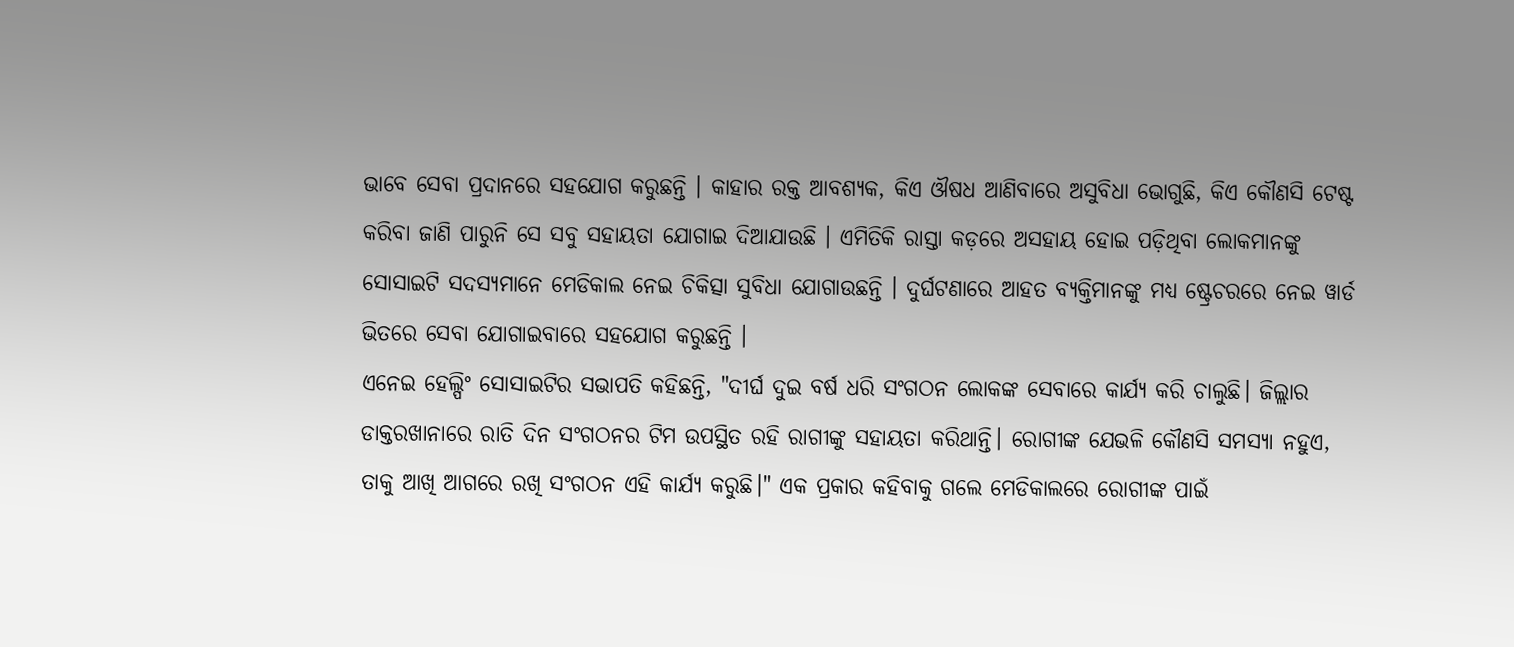ଭାବେ ସେବା ପ୍ରଦାନରେ ସହଯୋଗ କରୁଛନ୍ତି । କାହାର ରକ୍ତ ଆବଶ୍ୟକ, କିଏ ଔଷଧ ଆଣିବାରେ ଅସୁବିଧା ଭୋଗୁଛି, କିଏ କୌଣସି ଟେଷ୍ଟ କରିବା ଜାଣି ପାରୁନି ସେ ସବୁ ସହାୟତା ଯୋଗାଇ ଦିଆଯାଉଛି । ଏମିତିକି ରାସ୍ତା କଡ଼ରେ ଅସହାୟ ହୋଇ ପଡ଼ିଥିବା ଲୋକମାନଙ୍କୁ ସୋସାଇଟି ସଦସ୍ୟମାନେ ମେଡିକାଲ ନେଇ ଚିକିତ୍ସା ସୁବିଧା ଯୋଗାଉଛନ୍ତି । ଦୁର୍ଘଟଣାରେ ଆହତ ବ୍ୟକ୍ତିମାନଙ୍କୁ ମଧ୍ୟ ଷ୍ଟ୍ରେଚରରେ ନେଇ ୱାର୍ଡ ଭିତରେ ସେବା ଯୋଗାଇବାରେ ସହଯୋଗ କରୁଛନ୍ତି ।
ଏନେଇ ହେଲ୍ପିଂ ସୋସାଇଟିର ସଭାପତି କହିଛନ୍ତି, "ଦୀର୍ଘ ଦୁଇ ବର୍ଷ ଧରି ସଂଗଠନ ଲୋକଙ୍କ ସେବାରେ କାର୍ଯ୍ୟ କରି ଚାଲୁଛି। ଜିଲ୍ଲାର ଡାକ୍ତରଖାନାରେ ରାତି ଦିନ ସଂଗଠନର ଟିମ ଉପସ୍ଥିତ ରହି ରାଗୀଙ୍କୁ ସହାୟତା କରିଥାନ୍ତି। ରୋଗୀଙ୍କ ଯେଭଳି କୌଣସି ସମସ୍ୟା ନହୁଏ, ତାକୁ ଆଖି ଆଗରେ ରଖି ସଂଗଠନ ଏହି କାର୍ଯ୍ୟ କରୁଛି।" ଏକ ପ୍ରକାର କହିବାକୁ ଗଲେ ମେଡିକାଲରେ ରୋଗୀଙ୍କ ପାଇଁ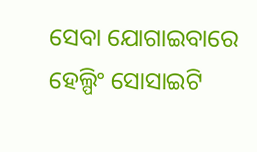ସେବା ଯୋଗାଇବାରେ ହେଲ୍ପିଂ ସୋସାଇଟି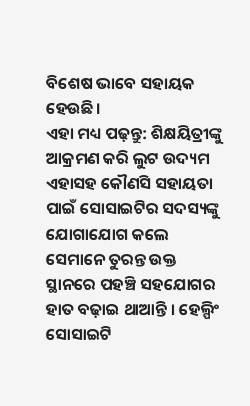ବିଶେଷ ଭାବେ ସହାୟକ ହେଉଛି।
ଏହା ମଧ୍ୟ ପଢ଼ନ୍ତୁ: ଶିକ୍ଷୟିତ୍ରୀଙ୍କୁ ଆକ୍ରମଣ କରି ଲୁଟ ଉଦ୍ୟମ
ଏହାସହ କୌଣସି ସହାୟତା ପାଇଁ ସୋସାଇଟିର ସଦସ୍ୟଙ୍କୁ ଯୋଗାଯୋଗ କଲେ ସେମାନେ ତୁରନ୍ତ ଉକ୍ତ ସ୍ଥାନରେ ପହଞ୍ଚି ସହଯୋଗର ହାତ ବଢ଼ାଇ ଥାଆନ୍ତି । ହେଲ୍ପିଂ ସୋସାଇଟି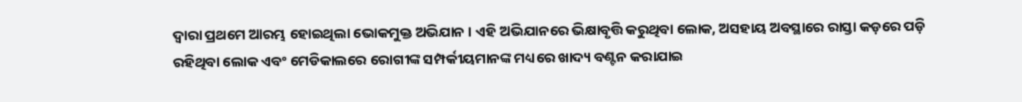ଦ୍ୱାରା ପ୍ରଥମେ ଆରମ୍ଭ ହୋଇଥିଲା ଭୋକମୁକ୍ତ ଅଭିଯାନ । ଏହି ଅଭିଯାନରେ ଭିକ୍ଷାବୃତ୍ତି କରୁଥିବା ଲୋକ, ଅସହାୟ ଅବସ୍ଥାରେ ରାସ୍ତା କଡ଼ରେ ପଡ଼ି ରହିଥିବା ଲୋକ ଏବଂ ମେଡିକାଲରେ ରୋଗୀଙ୍କ ସମ୍ପର୍କୀୟମାନଙ୍କ ମଧ୍ୟରେ ଖାଦ୍ୟ ବଣ୍ଟନ କରାଯାଇ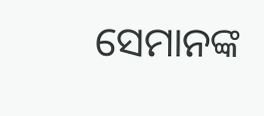ସେମାନଙ୍କ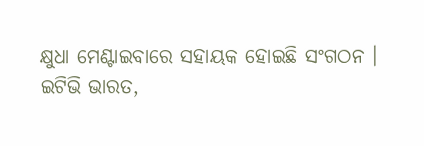କ୍ଷୁଧା ମେଣ୍ଟାଇବାରେ ସହାୟକ ହୋଇଛି ସଂଗଠନ ।
ଇଟିଭି ଭାରତ,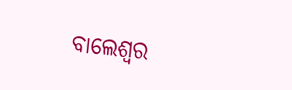ବାଲେଶ୍ବର